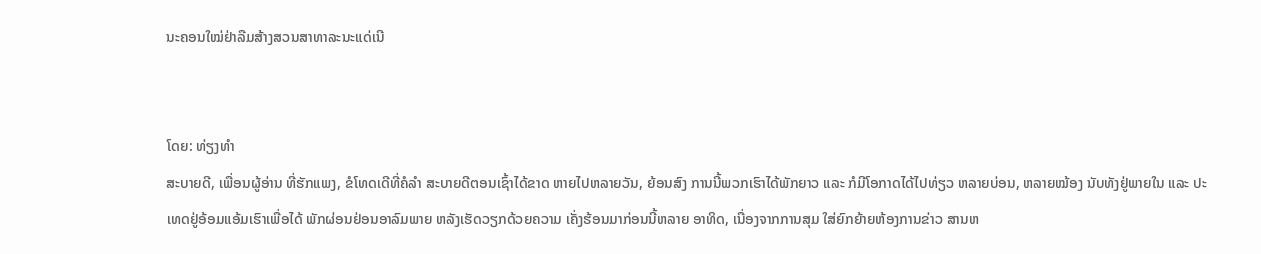ນະຄອນໃໝ່ຢ່າລືມສ້າງສວນສາທາລະນະແດ່ເນີ


ໂດຍ: ທ່ຽງທຳ
ສະບາຍດີ, ເພື່ອນຜູ້ອ່ານ ທີ່ຮັກແພງ, ຂໍໂທດເດີທີ່ຄໍລຳ ສະບາຍດີຕອນເຊົ້າໄດ້ຂາດ ຫາຍໄປຫລາຍວັນ, ຍ້ອນສົງ ການນີ້ພວກເຮົາໄດ້ພັກຍາວ ແລະ ກໍມີໂອກາດໄດ້ໄປທ່ຽວ ຫລາຍບ່ອນ, ຫລາຍໝ້ອງ ນັບທັງຢູ່ພາຍໃນ ແລະ ປະ ເທດຢູ່ອ້ອມແອ້ມເຮົາເພື່ອໄດ້ ພັກຜ່ອນຢ່ອນອາລົມພາຍ ຫລັງເຮັດວຽກດ້ວຍຄວາມ ເຄັ່ງຮ້ອນມາກ່ອນນີ້ຫລາຍ ອາທິດ, ເນື່ອງຈາກການສຸມ ໃສ່ຍົກຍ້າຍຫ້ອງການຂ່າວ ສານຫ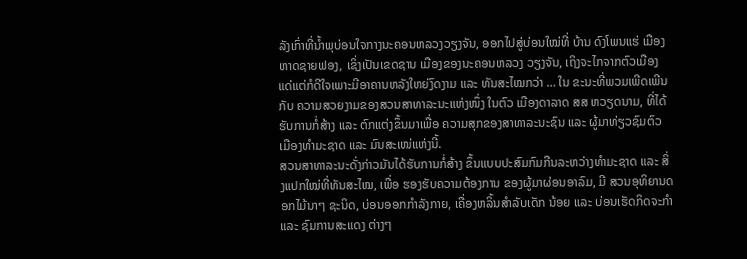ລັງເກົ່າທີ່ນ້ຳພຸບ່ອນໃຈກາງນະຄອນຫລວງວຽງຈັນ, ອອກໄປສູ່ບ່ອນໃໝ່ທີ່ ບ້ານ ດົງໂພນແຮ່ ເມືອງຫາດຊາຍຟອງ, ເຊິ່ງເປັນເຂດຊານ ເມືອງຂອງນະຄອນຫລວງ ວຽງຈັນ, ເຖິງຈະໄກຈາກຕົວເມືອງແດ່ແຕ່ກໍດີໃຈເພາະມີອາຄານຫລັງໃຫຍ່ງົດງາມ ແລະ ທັນສະໄໝກວ່າ … ໃນ ຂະນະທີ່ພວມເພີດເພີນກັບ ຄວາມສວຍງາມຂອງສວນສາທາລະນະແຫ່ງໜຶ່ງ ໃນຕົວ ເມືອງດາລາດ ສສ ຫວຽດນາມ, ທີ່ໄດ້ຮັບການກໍ່ສ້າງ ແລະ ຕົກແຕ່ງຂຶ້ນມາເພື່ອ ຄວາມສຸກຂອງສາທາລະນະຊົນ ແລະ ຜູ້ມາທ່ຽວຊົມຕົວ ເມືອງທຳມະຊາດ ແລະ ມົນສະເໜ່ແຫ່ງນີ້.
ສວນສາທາລະນະດັ່ງກ່າວມັນໄດ້ຮັບການກໍ່ສ້າງ ຂຶ້ນແບບປະສົມກົມກືນລະຫວ່າງທຳມະຊາດ ແລະ ສິ່ງແປກໃໝ່ທີ່ທັນສະໄໝ, ເພື່ອ ຮອງຮັບຄວາມຕ້ອງການ ຂອງຜູ້ມາຜ່ອນອາລົມ, ມີ ສວນອຸທິຍານດອກໄມ້ນາໆ ຊະນິດ, ບ່ອນອອກກຳລັງກາຍ, ເຄື່ອງຫລິ້ນສຳລັບເດັກ ນ້ອຍ ແລະ ບ່ອນເຮັດກິດຈະກຳ ແລະ ຊົມການສະແດງ ຕ່າງໆ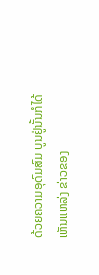ດ້ວຍຄວາມອຸດົມສົມ ບູນຢູ່ນັ້ນກໍໄດ້ເຫັນແຫລ່ງ ຂ່າວຂອງ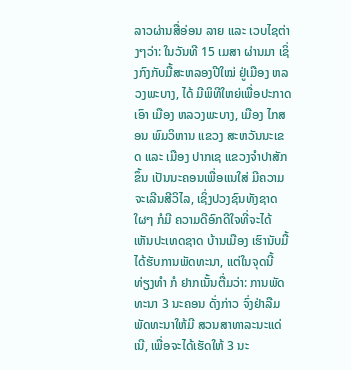ລາວຜ່ານສື່ອ່ອນ ລາຍ ແລະ ເວບໄຊຕ່າງໆວ່າ: ໃນວັນທີ 15 ເມສາ ຜ່ານມາ ເຊິ່ງກົງກັບມື້ສະຫລອງປີໃໝ່ ຢູ່ເມືອງ ຫລວງພະບາງ, ໄດ້ ມີພິທີໃຫຍ່ເພື່ອປະກາດເອົາ ເມືອງ ຫລວງພະບາງ, ເມືອງ ໄກສອນ ພົມວິຫານ ແຂວງ ສະຫວັນນະເຂດ ແລະ ເມືອງ ປາກເຊ ແຂວງຈຳປາສັກ ຂຶ້ນ ເປັນນະຄອນເພື່ອແນໃສ່ ມີຄວາມຈະເລີນສີວິໄລ, ເຊິ່ງປວງຊົນທັງຊາດໃຜໆ ກໍມີ ຄວາມດີອົກດີໃຈທີ່ຈະໄດ້ ເຫັນປະເທດຊາດ ບ້ານເມືອງ ເຮົານັບມື້ໄດ້ຮັບການພັດທະນາ, ແຕ່ໃນຈຸດນີ້ ທ່ຽງທຳ ກໍ ຢາກເນັ້ນຕື່ມວ່າ: ການພັດ ທະນາ 3 ນະຄອນ ດັ່ງກ່າວ ຈົ່ງຢ່າລືມພັດທະນາໃຫ້ມີ ສວນສາທາລະນະແດ່ເນີ, ເພື່ອຈະໄດ້ເຮັດໃຫ້ 3 ນະ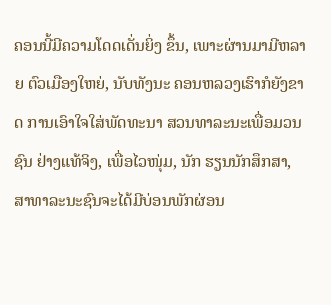ຄອນນີ້ມີຄວາມໂດດເດັ່ນຍິ່ງ ຂຶ້ນ, ເພາະຜ່ານມາມີຫລາຍ ຕົວເມືອງໃຫຍ່, ນັບທັງນະ ຄອນຫລວງເຮົາກໍຍັງຂາດ ການເອົາໃຈໃສ່ພັດທະນາ ສວນທາລະນະເພື່ອມວນຊົນ ຢ່າງແທ້ຈິງ, ເພື່ອໄວໜຸ່ມ, ນັກ ຮຽນນັກສຶກສາ, ສາທາລະນະຊົນຈະໄດ້ມີບ່ອນພັກຜ່ອນ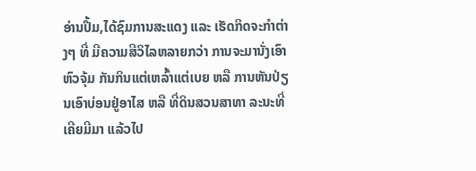ອ່ານປຶ້ມ,ໄດ້ຊົມການສະແດງ ແລະ ເຮັດກິດຈະກຳຕ່າງໆ ທີ່ ມີຄວາມສີວິໄລຫລາຍກວ່າ ການຈະມານັ່ງເອົາຫົວຈຸ້ມ ກັນກິນແຕ່ເຫລົ້າແຕ່ເບຍ ຫລື ການຫັນປ່ຽນເອົາບ່ອນຢູ່ອາໄສ ຫລື ທີ່ດິນສວນສາທາ ລະນະທີ່ເຄີຍມີມາ ແລ້ວໄປ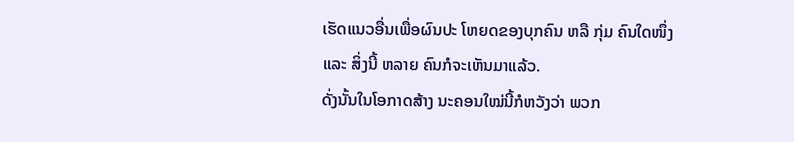ເຮັດແນວອື່ນເພື່ອຜົນປະ ໂຫຍດຂອງບຸກຄົນ ຫລື ກຸ່ມ ຄົນໃດໜຶ່ງ ແລະ ສິ່ງນີ້ ຫລາຍ ຄົນກໍຈະເຫັນມາແລ້ວ.
ດັ່ງນັ້ນໃນໂອກາດສ້າງ ນະຄອນໃໝ່ນີ້ກໍຫວັງວ່າ ພວກ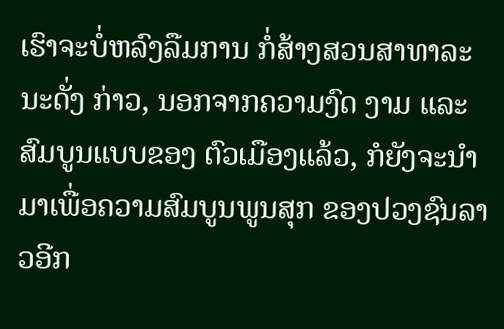ເຮົາຈະບໍ່ຫລົງລືມການ ກໍ່ສ້າງສວນສາທາລະນະດັ່ງ ກ່າວ, ນອກຈາກຄວາມງົດ ງາມ ແລະ ສົມບູນແບບຂອງ ຕົວເມືອງແລ້ວ, ກໍຍັງຈະນຳ ມາເພື່ອຄວາມສົມບູນພູນສຸກ ຂອງປວງຊົນລາວອີກ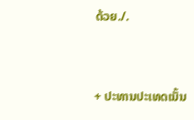ດ້ວຍ./.


+ ປະທານປະເທດເນັ້ນ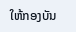ໃຫ້ກອງບັນ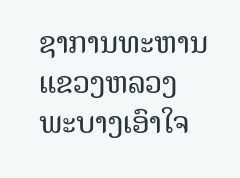ຊາການທະຫານແຂວງຫລວງພະບາງເອົາໃຈ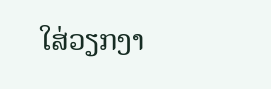ໃສ່ວຽກງາ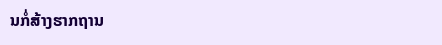ນກໍ່ສ້າງຮາກຖານ